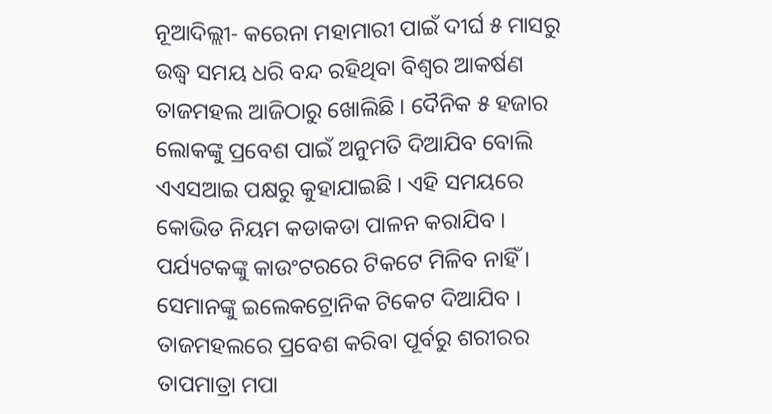ନୂଆଦିଲ୍ଲୀ- କରେନା ମହାମାରୀ ପାଇଁ ଦୀର୍ଘ ୫ ମାସରୁ ଉଦ୍ଧ୍ୱ ସମୟ ଧରି ବନ୍ଦ ରହିଥିବା ବିଶ୍ୱର ଆକର୍ଷଣ ତାଜମହଲ ଆଜିଠାରୁ ଖୋଲିଛି । ଦୈନିକ ୫ ହଜାର ଲୋକଙ୍କୁ ପ୍ରବେଶ ପାଇଁ ଅନୁମତି ଦିଆଯିବ ବୋଲି ଏଏସଆଇ ପକ୍ଷରୁ କୁହାଯାଇଛି । ଏହି ସମୟରେ କୋଭିଡ ନିୟମ କଡାକଡା ପାଳନ କରାଯିବ । ପର୍ଯ୍ୟଟକଙ୍କୁ କାଉଂଟରରେ ଟିକଟେ ମିଳିବ ନାହିଁ । ସେମାନଙ୍କୁ ଇଲେକଟ୍ରୋନିକ ଟିକେଟ ଦିଆଯିବ । ତାଜମହଲରେ ପ୍ରବେଶ କରିବା ପୂର୍ବରୁ ଶରୀରର ତାପମାତ୍ରା ମପା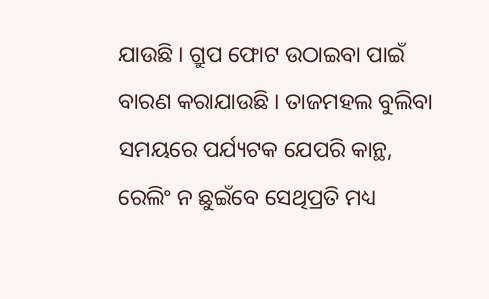ଯାଉଛି । ଗ୍ରୁପ ଫୋଟ ଉଠାଇବା ପାଇଁ ବାରଣ କରାଯାଉଛି । ତାଜମହଲ ବୁଲିବା ସମୟରେ ପର୍ଯ୍ୟଟକ ଯେପରି କାନ୍ଥ, ରେଲିଂ ନ ଛୁଇଁବେ ସେଥିପ୍ରତି ମଧ୍ୟ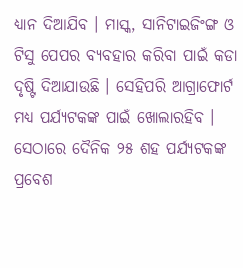ଧ୍ୟାନ ଦିଆଯିବ । ମାସ୍କ, ସାନିଟାଇଜିଂଙ୍ଗ ଓ ଟିସୁ ପେପର ବ୍ୟବହାର କରିବା ପାଇଁ କଡା ଦୃଷ୍ଟି ଦିଆଯାଉଛି । ସେହିପରି ଆଗ୍ରାଫୋର୍ଟ ମଧ୍ୟ ପର୍ଯ୍ୟଟକଙ୍କ ପାଇଁ ଖୋଲାରହିବ । ସେଠାରେ ଦୈନିକ ୨୫ ଶହ ପର୍ଯ୍ୟଟକଙ୍କ ପ୍ରବେଶ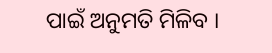ପାଇଁ ଅନୁମତି ମିଳିବ ।